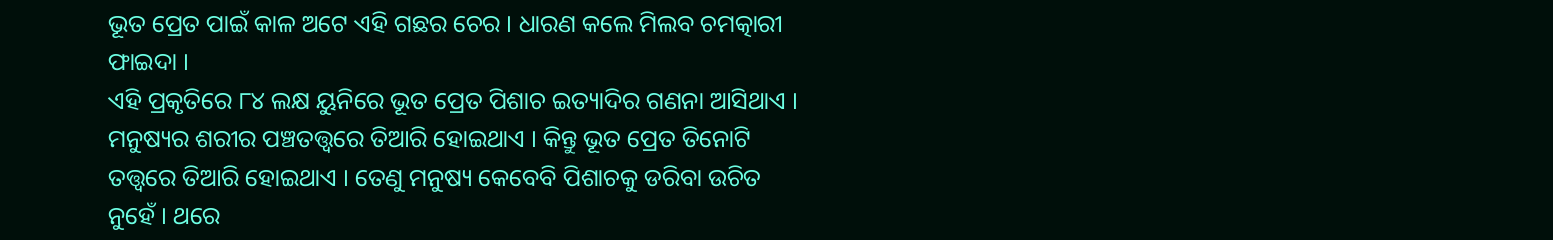ଭୂତ ପ୍ରେତ ପାଇଁ କାଳ ଅଟେ ଏହି ଗଛର ଚେର । ଧାରଣ କଲେ ମିଲବ ଚମତ୍କାରୀ ଫାଇଦା ।
ଏହି ପ୍ରକୃତିରେ ୮୪ ଲକ୍ଷ ୟୁନିରେ ଭୂତ ପ୍ରେତ ପିଶାଚ ଇତ୍ୟାଦିର ଗଣନା ଆସିଥାଏ । ମନୁଷ୍ୟର ଶରୀର ପଞ୍ଚତତ୍ତ୍ୱରେ ତିଆରି ହୋଇଥାଏ । କିନ୍ତୁ ଭୂତ ପ୍ରେତ ତିନୋଟି ତତ୍ତ୍ୱରେ ତିଆରି ହୋଇଥାଏ । ତେଣୁ ମନୁଷ୍ୟ କେବେବି ପିଶାଚକୁ ଡରିବା ଉଚିତ ନୁହେଁ । ଥରେ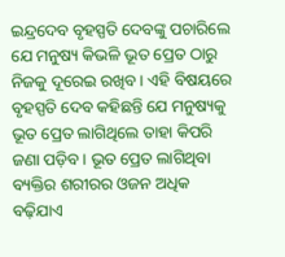ଇନ୍ଦ୍ରଦେବ ବୃହସ୍ପତି ଦେବଙ୍କୁ ପଚାରିଲେ ଯେ ମନୁଷ୍ୟ କିଭଳି ଭୂତ ପ୍ରେତ ଠାରୁ ନିଜକୁ ଦୂରେଇ ରଖିବ । ଏହି ବିଷୟରେ ବୃହସ୍ପତି ଦେବ କହିଛନ୍ତି ଯେ ମନୁଷ୍ୟକୁ ଭୂତ ପ୍ରେତ ଲାଗିଥିଲେ ତାହା କିପରି ଜଣା ପଡ଼ିବ । ଭୂତ ପ୍ରେତ ଲାଗିଥିବା ବ୍ୟକ୍ତିର ଶରୀରର ଓଜନ ଅଧିକ ବଢ଼ିଯାଏ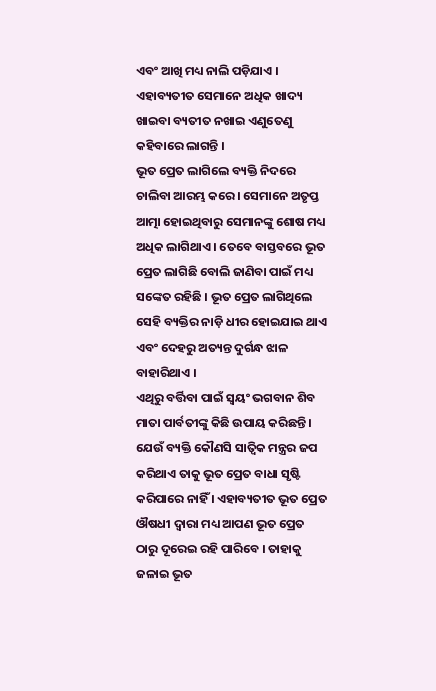ଏବଂ ଆଖି ମଧ୍ୟ ନାଲି ପଡ଼ିଯାଏ । ଏହାବ୍ୟତୀତ ସେମାନେ ଅଧିକ ଖାଦ୍ୟ ଖାଇବା ବ୍ୟତୀତ ନଖାଇ ଏଣୁତେଣୁ କହିବାରେ ଲାଗନ୍ତି ।
ଭୂତ ପ୍ରେତ ଲାଗିଲେ ବ୍ୟକ୍ତି ନିଦରେ ଚାଲିବା ଆରମ୍ଭ କରେ । ସେମାନେ ଅତୃପ୍ତ ଆତ୍ମା ହୋଇଥିବାରୁ ସେମାନଙ୍କୁ ଶୋଷ ମଧ୍ୟ ଅଧିକ ଲାଗିଥାଏ । ତେବେ ବାସ୍ତବରେ ଭୂତ ପ୍ରେତ ଲାଗିଛି ବୋଲି ଜାଣିବା ପାଇଁ ମଧ୍ୟ ସଙ୍କେତ ରହିଛି । ଭୂତ ପ୍ରେତ ଲାଗିଥିଲେ ସେହି ବ୍ୟକ୍ତିର ନାଡ଼ି ଧୀର ହୋଇଯାଇ ଥାଏ ଏବଂ ଦେହରୁ ଅତ୍ୟନ୍ତ ଦୁର୍ଗନ୍ଧ ଝାଳ ବାହାରିଥାଏ ।
ଏଥିରୁ ବର୍ତ୍ତିବା ପାଇଁ ସ୍ୱୟଂ ଭଗବାନ ଶିବ ମାତା ପାର୍ବତୀଙ୍କୁ କିଛି ଉପାୟ କରିଛନ୍ତି । ଯେଉଁ ବ୍ୟକ୍ତି କୌଣସି ସାତ୍ଵିକ ମନ୍ତ୍ରର ଜପ କରିଥାଏ ତାକୁ ଭୂତ ପ୍ରେତ ବାଧା ସୃଷ୍ଟି କରିପାରେ ନାହିଁ । ଏହାବ୍ୟତୀତ ଭୂତ ପ୍ରେତ ଔଷଧୀ ଦ୍ୱାରା ମଧ୍ୟ ଆପଣ ଭୂତ ପ୍ରେତ ଠାରୁ ଦୂରେଇ ରହି ପାରିବେ । ତାହାକୁ ଜଳାଇ ଭୂତ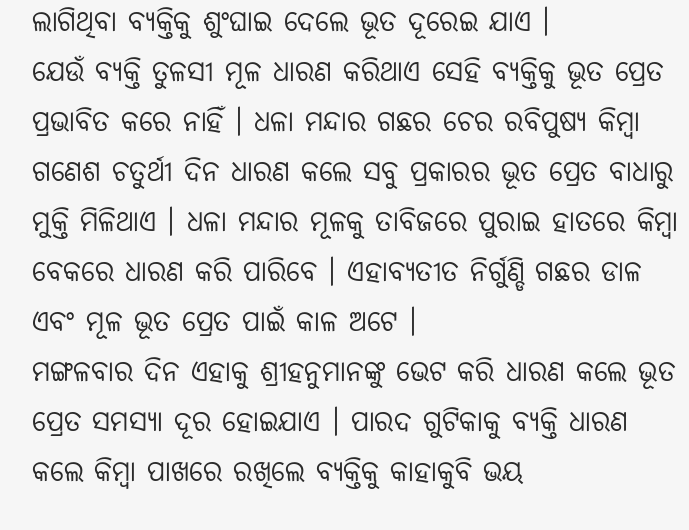ଲାଗିଥିବା ବ୍ୟକ୍ତିକୁ ଶୁଂଘାଇ ଦେଲେ ଭୂତ ଦୂରେଇ ଯାଏ ।
ଯେଉଁ ବ୍ୟକ୍ତି ତୁଳସୀ ମୂଳ ଧାରଣ କରିଥାଏ ସେହି ବ୍ୟକ୍ତିକୁ ଭୂତ ପ୍ରେତ ପ୍ରଭାବିତ କରେ ନାହିଁ । ଧଳା ମନ୍ଦାର ଗଛର ଚେର ରବିପୁଷ୍ୟ କିମ୍ବା ଗଣେଶ ଚତୁର୍ଥୀ ଦିନ ଧାରଣ କଲେ ସବୁ ପ୍ରକାରର ଭୂତ ପ୍ରେତ ବାଧାରୁ ମୁକ୍ତି ମିଳିଥାଏ । ଧଳା ମନ୍ଦାର ମୂଳକୁ ତାବିଜରେ ପୁରାଇ ହାତରେ କିମ୍ବା ବେକରେ ଧାରଣ କରି ପାରିବେ । ଏହାବ୍ୟତୀତ ନିର୍ଗୁଣ୍ଡି ଗଛର ଡାଳ ଏବଂ ମୂଳ ଭୂତ ପ୍ରେତ ପାଇଁ କାଳ ଅଟେ ।
ମଙ୍ଗଳବାର ଦିନ ଏହାକୁ ଶ୍ରୀହନୁମାନଙ୍କୁ ଭେଟ କରି ଧାରଣ କଲେ ଭୂତ ପ୍ରେତ ସମସ୍ୟା ଦୂର ହୋଇଯାଏ । ପାରଦ ଗୁଟିକାକୁ ବ୍ୟକ୍ତି ଧାରଣ କଲେ କିମ୍ବା ପାଖରେ ରଖିଲେ ବ୍ୟକ୍ତିକୁ କାହାକୁବି ଭୟ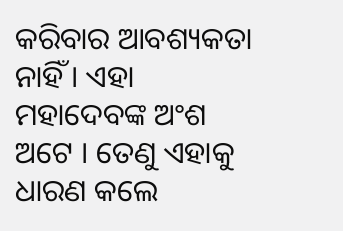କରିବାର ଆବଶ୍ୟକତା ନାହିଁ । ଏହା ମହାଦେବଙ୍କ ଅଂଶ ଅଟେ । ତେଣୁ ଏହାକୁ ଧାରଣ କଲେ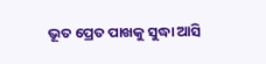ଭୂତ ପ୍ରେତ ପାଖକୁ ସୁଦ୍ଧା ଆସି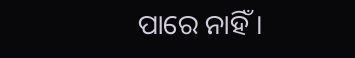ପାରେ ନାହିଁ ।